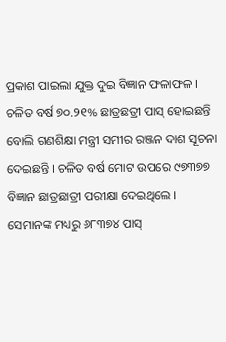ପ୍ରକାଶ ପାଇଲା ଯୁକ୍ତ ଦୁଇ ବିଜ୍ଞାନ ଫଳାଫଳ । ଚଳିତ ବର୍ଷ ୭୦.୨୧% ଛାତ୍ରଛତ୍ରୀ ପାସ୍ ହୋଇଛନ୍ତି ବୋଲି ଗଣଶିକ୍ଷା ମନ୍ତ୍ରୀ ସମୀର ରଞ୍ଜନ ଦାଶ ସୂଚନା ଦେଇଛନ୍ତି । ଚଳିତ ବର୍ଷ ମୋଟ ଉପରେ ୯୭୩୭୭ ବିଜ୍ଞାନ ଛାତ୍ରଛାତ୍ରୀ ପରୀକ୍ଷା ଦେଇଥିଲେ । ସେମାନଙ୍କ ମଧ୍ୟରୁ ୬୮୩୭୪ ପାସ୍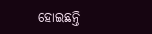ହୋଇଛନ୍ତି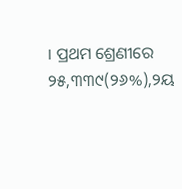। ପ୍ରଥମ ଶ୍ରେଣୀରେ ୨୫,୩୩୯(୨୬%),୨ୟ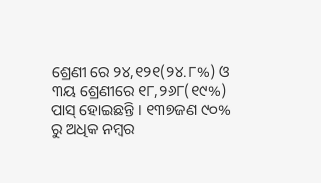ଶ୍ରେଣୀ ରେ ୨୪,୧୨୧(୨୪.୮%) ଓ ୩ୟ ଶ୍ରେଣୀରେ ୧୮,୨୬୮(୧୯%) ପାସ୍ ହୋଇଛନ୍ତି । ୧୩୭ଜଣ ୯୦% ରୁ ଅଧିକ ନମ୍ବର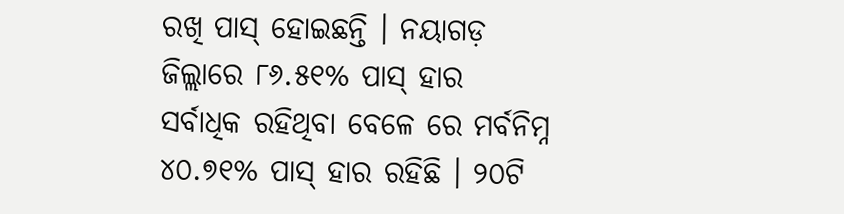ରଖି ପାସ୍ ହୋଇଛନ୍ତି । ନୟାଗଡ଼ ଜିଲ୍ଲାରେ ୮୬.୫୧% ପାସ୍ ହାର ସର୍ବାଧିକ ରହିଥିବା ବେଳେ ରେ ମର୍ବନିମ୍ନ ୪୦.୭୧% ପାସ୍ ହାର ରହିଛି । ୨୦ଟି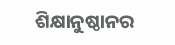ଶିକ୍ଷାନୁଷ୍ଠାନର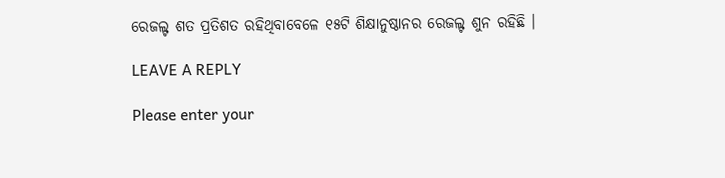ରେଜଲ୍ଟ ଶତ ପ୍ରତିଶତ ରହିଥିବାବେଳେ ୧୫ଟି ଶିକ୍ଷାନୁଷ୍ଠାନର ରେଜଲ୍ଟ ଶୁନ ରହିଛି ।

LEAVE A REPLY

Please enter your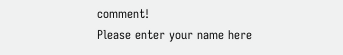comment!
Please enter your name here